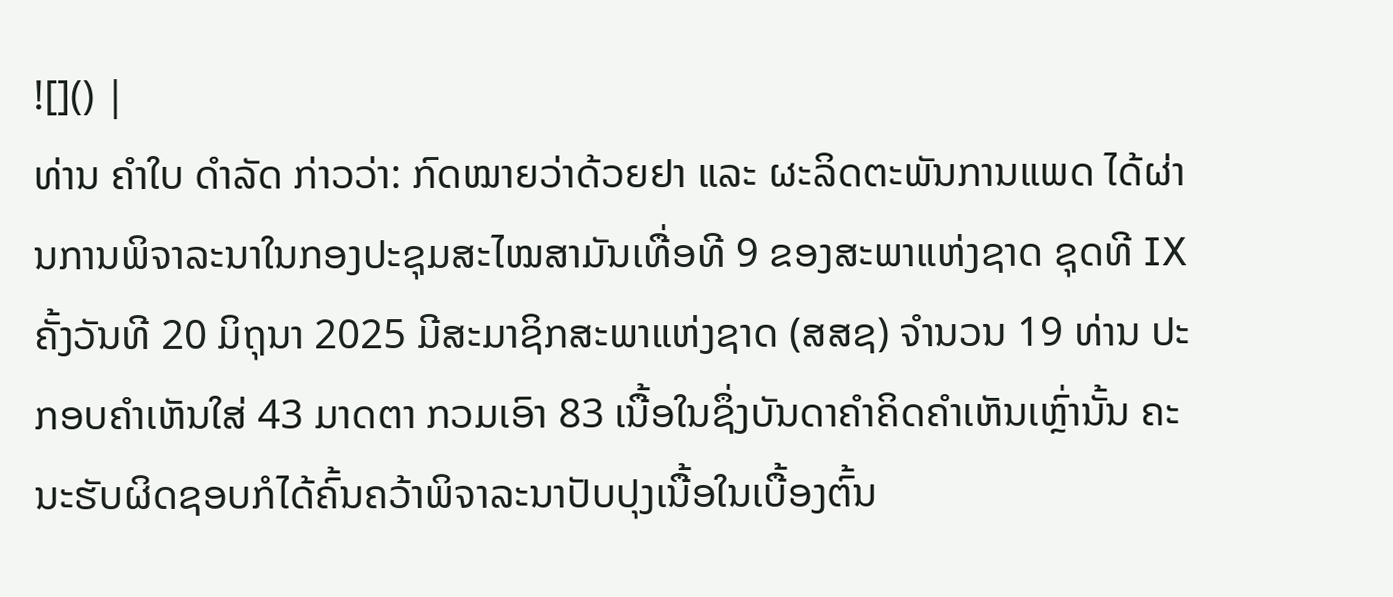![]() |
ທ່ານ ຄໍາໃບ ດຳລັດ ກ່າວວ່າ: ກົດໝາຍວ່າດ້ວຍຢາ ແລະ ຜະລິດຕະພັນການແພດ ໄດ້ຜ່ານການພິຈາລະນາໃນກອງປະຊຸມສະໄໝສາມັນເທື່ອທີ 9 ຂອງສະພາແຫ່ງຊາດ ຊຸດທີ IX ຄັ້ງວັນທີ 20 ມິຖຸນາ 2025 ມີສະມາຊິກສະພາແຫ່ງຊາດ (ສສຊ) ຈຳນວນ 19 ທ່ານ ປະກອບຄຳເຫັນໃສ່ 43 ມາດຕາ ກວມເອົາ 83 ເນື້ອໃນຊຶ່ງບັນດາຄຳຄິດຄໍາເຫັນເຫຼົ່ານັ້ນ ຄະນະຮັບຜິດຊອບກໍໄດ້ຄົ້ນຄວ້າພິຈາລະນາປັບປຸງເນື້ອໃນເບື້ອງຕົ້ນ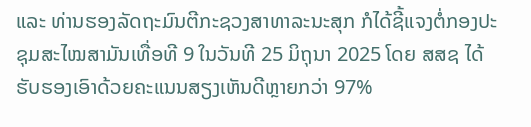ແລະ ທ່ານຮອງລັດຖະມົນຕີກະຊວງສາທາລະນະສຸກ ກໍໄດ້ຊີ້ແຈງຕໍ່ກອງປະຊຸມສະໄໝສາມັນເທື່ອທີ 9 ໃນວັນທີ 25 ມິຖຸນາ 2025 ໂດຍ ສສຊ ໄດ້ຮັບຮອງເອົາດ້ວຍຄະແນນສຽງເຫັນດີຫຼາຍກວ່າ 97%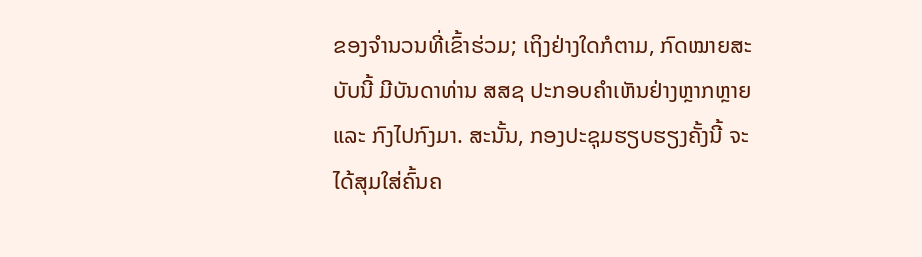ຂອງຈຳນວນທີ່ເຂົ້າຮ່ວມ; ເຖິງຢ່າງໃດກໍຕາມ, ກົດໝາຍສະບັບນີ້ ມີບັນດາທ່ານ ສສຊ ປະກອບຄຳເຫັນຢ່າງຫຼາກຫຼາຍ ແລະ ກົງໄປກົງມາ. ສະນັ້ນ, ກອງປະຊຸມຮຽບຮຽງຄັ້ງນີ້ ຈະໄດ້ສຸມໃສ່ຄົ້ນຄ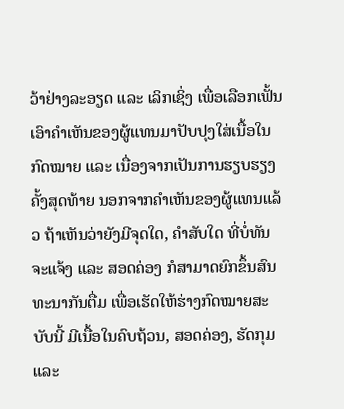ວ້າຢ່າງລະອຽດ ແລະ ເລິກເຊິ່ງ ເພື່ອເລືອກເຟັ້ນເອົາຄໍາເຫັນຂອງຜູ້ແທນມາປັບປຸງໃສ່ເນື້ອໃນກົດໝາຍ ແລະ ເນື່ອງຈາກເປັນການຮຽບຮຽງຄັ້ງສຸດທ້າຍ ນອກຈາກຄໍາເຫັນຂອງຜູ້ແທນແລ້ວ ຖ້າເຫັນວ່າຍັງມີຈຸດໃດ, ຄໍາສັບໃດ ທີ່ບໍ່ທັນຈະແຈ້ງ ແລະ ສອດຄ່ອງ ກໍສາມາດຍົກຂຶ້ນສົນທະນາກັນຕື່ມ ເພື່ອເຮັດໃຫ້ຮ່າງກົດໝາຍສະບັບນີ້ ມີເນື້ອໃນຄົບຖ້ວນ, ສອດຄ່ອງ, ຮັດກຸມ ແລະ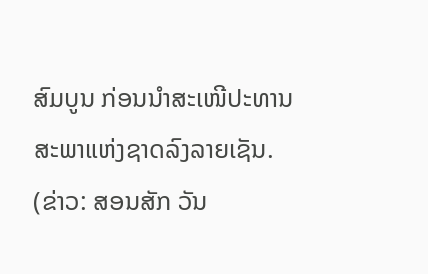ສົມບູນ ກ່ອນນໍາສະເໜີປະທານສະພາແຫ່ງຊາດລົງລາຍເຊັນ.
(ຂ່າວ: ສອນສັກ ວັນ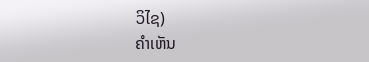ວິໄຊ)
ຄໍາເຫັນ